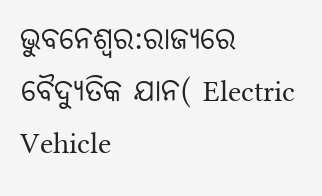ଭୁବନେଶ୍ବର:ରାଜ୍ୟରେ ବୈଦ୍ୟୁତିକ ଯାନ( Electric Vehicle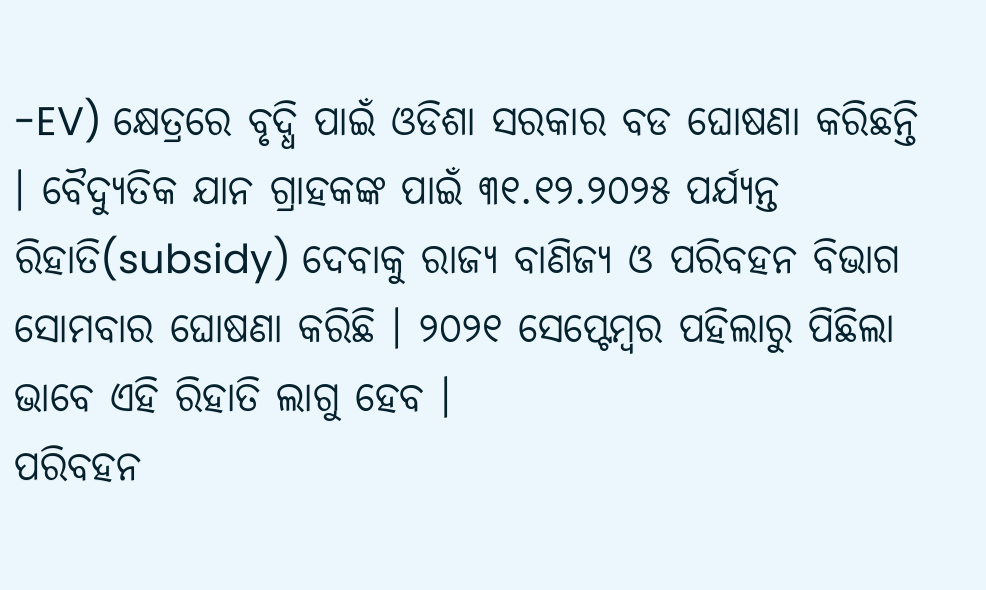-EV) କ୍ଷେତ୍ରରେ ବୃଦ୍ଧି ପାଇଁ ଓଡିଶା ସରକାର ବଡ ଘୋଷଣା କରିଛନ୍ତି । ବୈଦ୍ୟୁତିକ ଯାନ ଗ୍ରାହକଙ୍କ ପାଇଁ ୩୧.୧୨.୨୦୨୫ ପର୍ଯ୍ୟନ୍ତ ରିହାତି(subsidy) ଦେବାକୁ ରାଜ୍ୟ ବାଣିଜ୍ୟ ଓ ପରିବହନ ବିଭାଗ ସୋମବାର ଘୋଷଣା କରିଛି । ୨୦୨୧ ସେପ୍ଟେମ୍ବର ପହିଲାରୁ ପିଛିଲା ଭାବେ ଏହି ରିହାତି ଲାଗୁ ହେବ ।
ପରିବହନ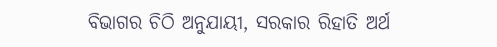ବିଭାଗର ଚିଠି ଅନୁଯାୟୀ, ସରକାର ରିହାତି ଅର୍ଥ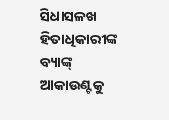ସିଧାସଳଖ ହିତାଧିକାରୀଙ୍କ ବ୍ୟାଙ୍କ୍ ଆକାଉଣ୍ଟକୁ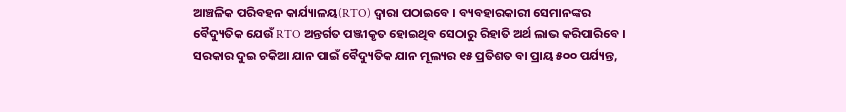ଆଞ୍ଚଳିକ ପରିବହନ କାର୍ଯ୍ୟାଳୟ(RTO) ଦ୍ବାରା ପଠାଇବେ । ବ୍ୟବହାରକାରୀ ସେମାନଙ୍କର ବୈଦ୍ୟୁତିକ ଯେଉଁ RTO ଅନ୍ତର୍ଗତ ପଞ୍ଜୀକୃତ ହୋଇଥିବ ସେଠାରୁ ରିହାତି ଅର୍ଥ ଲାଭ କରିପାରିବେ । ସରକାର ଦୁଇ ଚକିଆ ଯାନ ପାଇଁ ବୈଦ୍ୟୁତିକ ଯାନ ମୂଲ୍ୟର ୧୫ ପ୍ରତିଶତ ବା ପ୍ରାୟ ୫୦୦ ପର୍ଯ୍ୟନ୍ତ,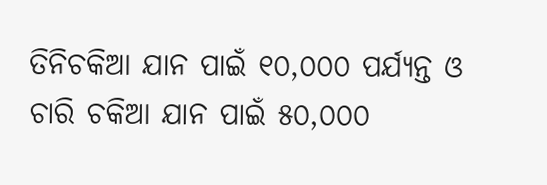ତିନିଚକିଆ ଯାନ ପାଇଁ ୧୦,୦୦୦ ପର୍ଯ୍ୟନ୍ତ ଓ ଚାରି ଚକିଆ ଯାନ ପାଇଁ ୫୦,୦୦୦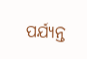ପର୍ଯ୍ୟନ୍ତ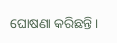ଘୋଷଣା କରିଛନ୍ତି ।